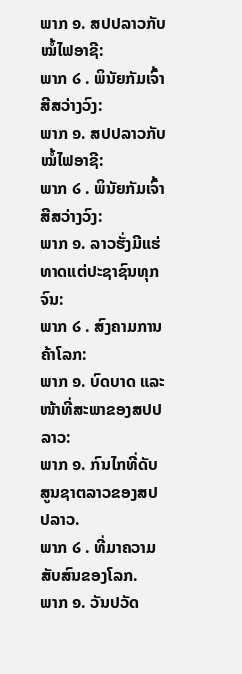ພາກ ໑. ສປປລາວກັບໝໍ້ໄຟອາຊີ:
ພາກ ໒ . ພິນັຍກັມເຈົ້າສີສວ່າງວົງ:
ພາກ ໑. ສປປລາວກັບໝໍ້ໄຟອາຊີ:
ພາກ ໒ . ພິນັຍກັມເຈົ້າສີສວ່າງວົງ:
ພາກ ໑. ລາວຮັ່ງມີແຮ່ທາດແຕ່ປະຊາຊົນທຸກຈົນ:
ພາກ ໒ . ສົງຄາມການຄ້າໂລກ:
ພາກ ໑. ບົດບາດ ແລະໜ້າທີ່ສະພາຂອງສປປລາວ:
ພາກ ໑. ກົນໄກທີ່ດັບສູນຊາຕລາວຂອງສປປລາວ.
ພາກ ໒ . ທີ່ມາຄວາມສັບສົນຂອງໂລກ.
ພາກ ໑. ວັນປວັດ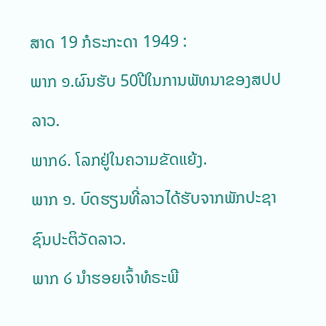ສາດ 19 ກໍຣະກະດາ 1949 :
ພາກ ໑.ຜົນຮັບ 50ປີໃນການພັທນາຂອງສປປລາວ.
ພາກ໒. ໂລກຢູ່ໃນຄວາມຂັດແຍ້ງ.
ພາກ ໑. ບົດຮຽນທີ່ລາວໄດ້ຮັບຈາກພັກປະຊາຊົນປະຕິວັດລາວ.
ພາກ ໒ ນຳຮອຍເຈົ້າທໍຣະພີ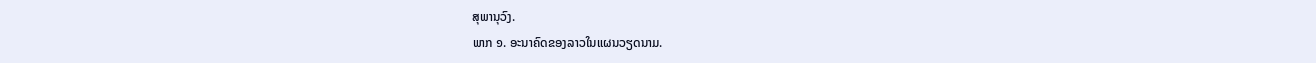ສຸພານຸວົງ.
ພາກ ໑. ອະນາຄົດຂອງລາວໃນແຜນວຽດນາມ.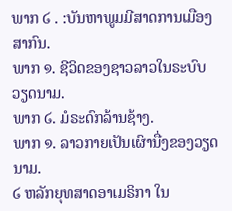ພາກ ໒ . :ບັນຫາພູມມີສາດການເມືອງສາກົນ.
ພາກ ໑. ຊີວິດຂອງຊາວລາວໃນຣະບົບວຽດນາມ.
ພາກ ໒. ມໍຣະດົກລ້ານຊ້າງ.
ພາກ ໑. ລາວກາຍເປັນເຜົານື່ງຂອງວຽດນາມ.
໒ ຫລັກຍຸທສາດອາເມຣິກາ ໃນ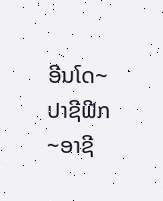ອີນໂດ~ປາຊີຟີກ~ອາຊີ